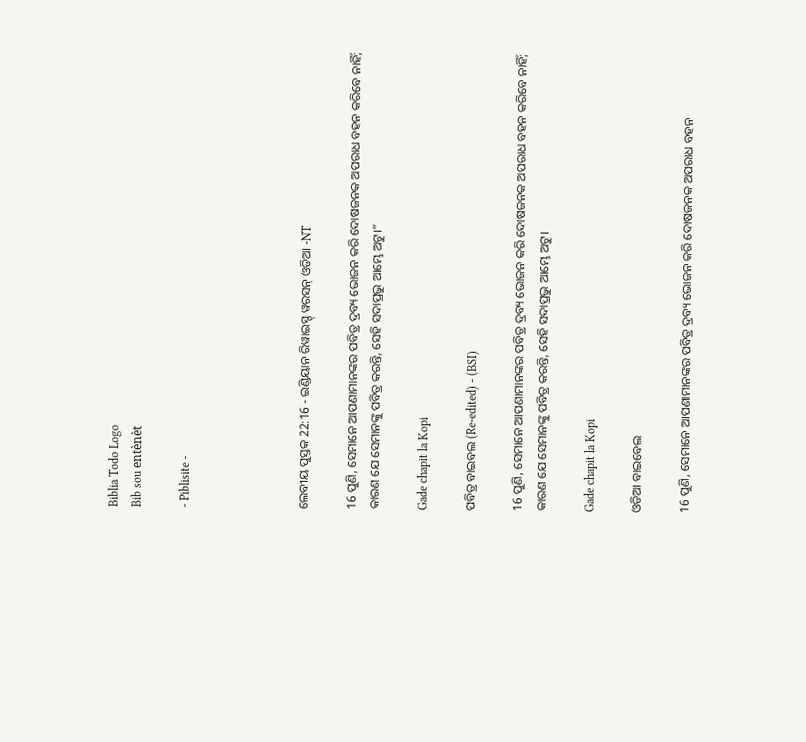Biblia Todo Logo
Bib sou entènèt

- Piblisite -




ଲେବୀୟ ପୁସ୍ତକ 22:16 - ଇଣ୍ଡିୟାନ ରିୱାଇସ୍ଡ୍ ୱରସନ୍ ଓଡିଆ -NT

16 ପୁଣି, ସେମାନେ ଆପଣାମାନଙ୍କର ପବିତ୍ର ଦ୍ରବ୍ୟ ଭୋଜନ କରି ଦୋଷଜନକ ଅପରାଧ ବହନ କରିବେ ନାହିଁ; କାରଣ ଯେ ସେମାନଙ୍କୁ ପବିତ୍ର କରନ୍ତି, ସେହି ସଦାପ୍ରଭୁ ଆମ୍ଭେ ଅଟୁ।”

Gade chapit la Kopi

ପବିତ୍ର ବାଇବଲ (Re-edited) - (BSI)

16 ପୁଣି, ସେମାନେ ଆପଣାମାନଙ୍କର ପବିତ୍ର ଦ୍ରବ୍ୟ ଭୋଜନ କରି ଦୋଷଜନକ ଅପରାଧ ବହନ କରିବେ ନାହିଁ; କାରଣ ଯେ ସେମାନଙ୍କୁ ପବିତ୍ର କରନ୍ତି, ସେହି ସଦାପ୍ରଭୁ ଆମ୍ଭେ ଅଟୁ।

Gade chapit la Kopi

ଓଡିଆ ବାଇବେଲ

16 ପୁଣି, ସେମାନେ ଆପଣାମାନଙ୍କର ପବିତ୍ର ଦ୍ରବ୍ୟ ଭୋଜନ କରି ଦୋଷଜନକ ଅପରାଧ ବହନ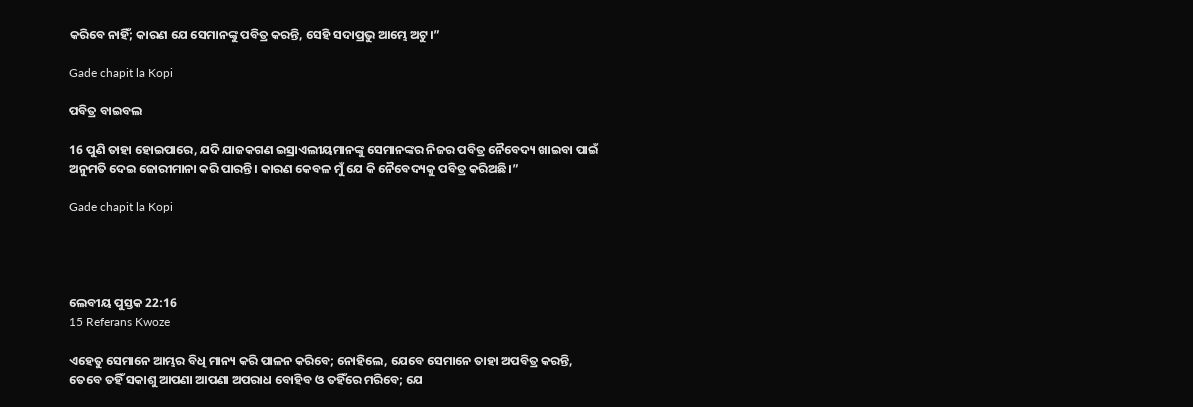କରିବେ ନାହିଁ; କାରଣ ଯେ ସେମାନଙ୍କୁ ପବିତ୍ର କରନ୍ତି, ସେହି ସଦାପ୍ରଭୁ ଆମ୍ଭେ ଅଟୁ।”

Gade chapit la Kopi

ପବିତ୍ର ବାଇବଲ

16 ପୁଣି ତାହା ହୋଇପାରେ, ଯଦି ଯାଜକଗଣ ଇସ୍ରାଏଲୀୟମାନଙ୍କୁ ସେମାନଙ୍କର ନିଜର ପବିତ୍ର ନୈବେଦ୍ୟ ଖାଇବା ପାଇଁ ଅନୁମତି ଦେଇ ଜୋରୀମାନା କରି ପାରନ୍ତି। କାରଣ କେବଳ ମୁଁ ଯେ କି ନୈବେଦ୍ୟକୁ ପବିତ୍ର କରିଅଛି।”

Gade chapit la Kopi




ଲେବୀୟ ପୁସ୍ତକ 22:16
15 Referans Kwoze

ଏହେତୁ ସେମାନେ ଆମ୍ଭର ବିଧି ମାନ୍ୟ କରି ପାଳନ କରିବେ; ନୋହିଲେ, ଯେବେ ସେମାନେ ତାହା ଅପବିତ୍ର କରନ୍ତି, ତେବେ ତହିଁ ସକାଶୁ ଆପଣା ଆପଣା ଅପରାଧ ବୋହିବ ଓ ତହିଁରେ ମରିବେ; ଯେ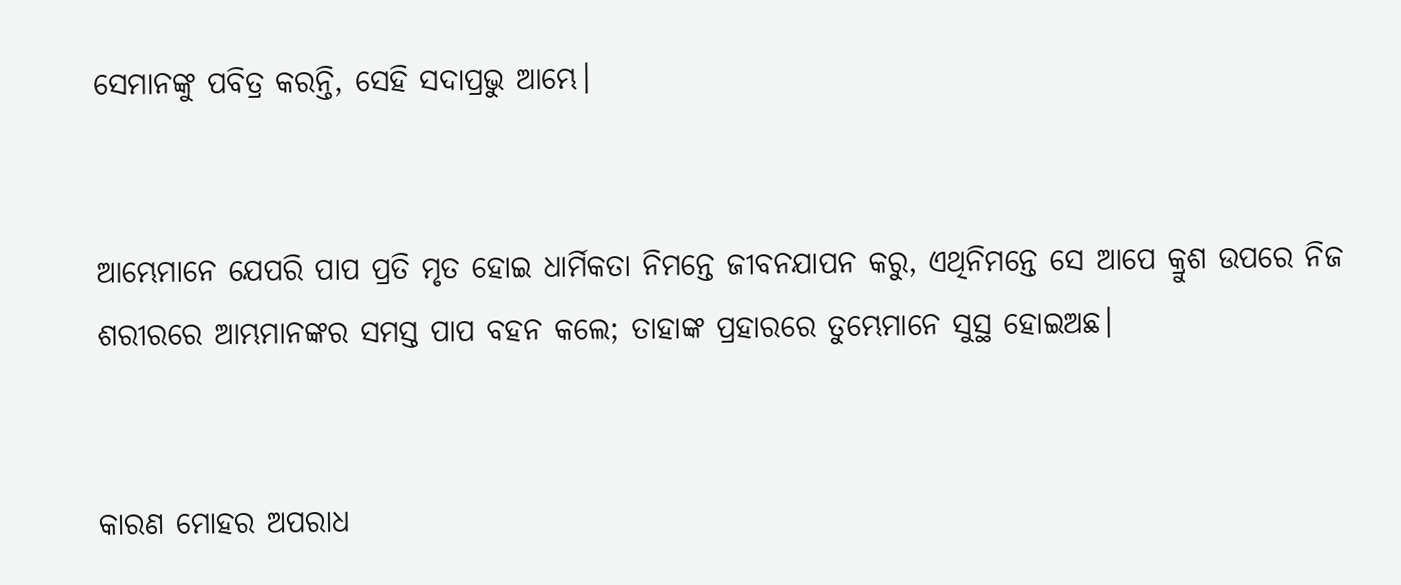ସେମାନଙ୍କୁ ପବିତ୍ର କରନ୍ତି, ସେହି ସଦାପ୍ରଭୁ ଆମ୍ଭେ।


ଆମ୍ଭେମାନେ ଯେପରି ପାପ ପ୍ରତି ମୃତ ହୋଇ ଧାର୍ମିକତା ନିମନ୍ତେ ଜୀବନଯାପନ କରୁ, ଏଥିନିମନ୍ତେ ସେ ଆପେ କ୍ରୁଶ ଉପରେ ନିଜ ଶରୀରରେ ଆମ୍ଭମାନଙ୍କର ସମସ୍ତ ପାପ ବହନ କଲେ; ତାହାଙ୍କ ପ୍ରହାରରେ ତୁମ୍ଭେମାନେ ସୁସ୍ଥ ହୋଇଅଛ।


କାରଣ ମୋହର ଅପରାଧ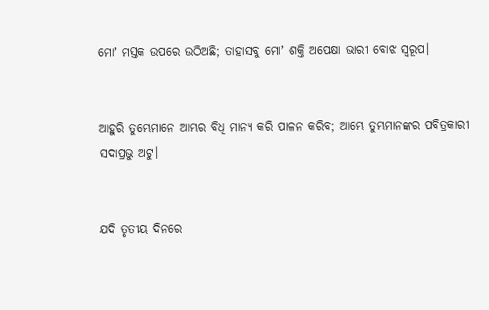ମୋʼ ମସ୍ତକ ଉପରେ ଉଠିଅଛି; ତାହାସବୁ ମୋʼ ଶକ୍ତି ଅପେକ୍ଷା ଭାରୀ ବୋଝ ସ୍ୱରୂପ।


ଆହୁରି ତୁମ୍ଭେମାନେ ଆମ୍ଭର ବିଧି ମାନ୍ୟ କରି ପାଳନ କରିବ; ଆମ୍ଭେ ତୁମ୍ଭମାନଙ୍କର ପବିତ୍ରକାରୀ ସଦାପ୍ରଭୁ ଅଟୁ।


ଯଦି ତୃତୀୟ ଦିନରେ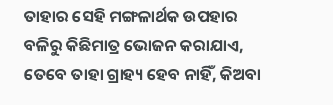ତାହାର ସେହି ମଙ୍ଗଳାର୍ଥକ ଉପହାର ବଳିରୁ କିଛିମାତ୍ର ଭୋଜନ କରାଯାଏ, ତେବେ ତାହା ଗ୍ରାହ୍ୟ ହେବ ନାହିଁ, କିଅବା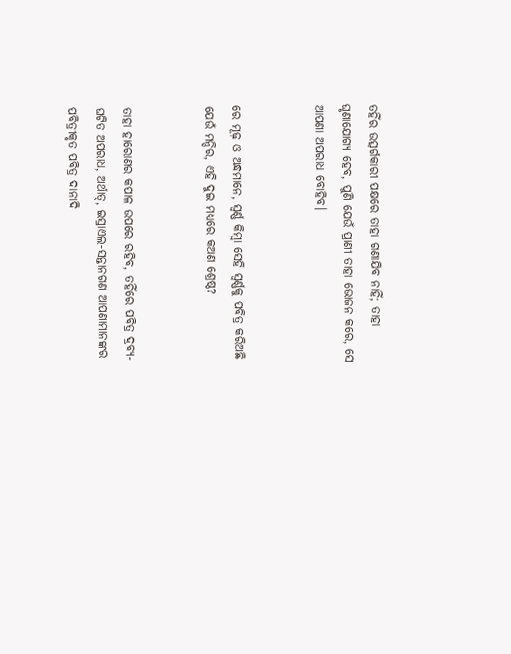ତହିଁର ଉତ୍ସର୍ଗକାରୀ ପକ୍ଷରେ ତାହା ଗଣାଯିବ ନାହିଁ; ତାହା ଘୃଣାଯୋଗ୍ୟ ହେବ, ପୁଣି ଯେଉଁ ପ୍ରାଣୀ ତାହା ଭୋଜନ କରେ, ସେ ଆପଣା ଅପରାଧ ବୋହିବ।


ରେ ମୂଢ଼ ଓ ଅନ୍ଧମାନେ, ସ୍ୱର୍ଣ୍ଣ କିମ୍ବା ସେହି ସ୍ୱର୍ଣ୍ଣକୁ ପବିତ୍ର କରିଅଛି ଯେଉଁ ମନ୍ଦିର, ଏହି ଦୁଇ ମଧ୍ୟରେ କଅଣ ଶ୍ରେଷ୍ଠ?


ତାହା ହାରୋଣର କପାଳ ଉପରେ ରହିବ, ତହିଁରେ ପବିତ୍ର ଦ୍ରବ୍ୟ-ଘଟିତ ଅପରାଧ, ଅର୍ଥାତ୍‍, ଇସ୍ରାଏଲ-ସନ୍ତାନଗଣ ଆପଣାମାନଙ୍କର ପବିତ୍ରୀକୃତ ପବିତ୍ର ଦାନାଦି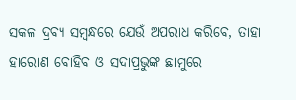ସକଳ ଦ୍ରବ୍ୟ ସମ୍ବନ୍ଧରେ ଯେଉଁ ଅପରାଧ କରିବେ, ତାହା ହାରୋଣ ବୋହିବ ଓ ସଦାପ୍ରଭୁଙ୍କ ଛାମୁରେ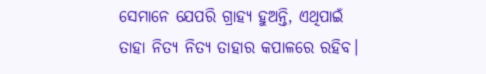ସେମାନେ ଯେପରି ଗ୍ରାହ୍ୟ ହୁଅନ୍ତି, ଏଥିପାଇଁ ତାହା ନିତ୍ୟ ନିତ୍ୟ ତାହାର କପାଳରେ ରହିବ।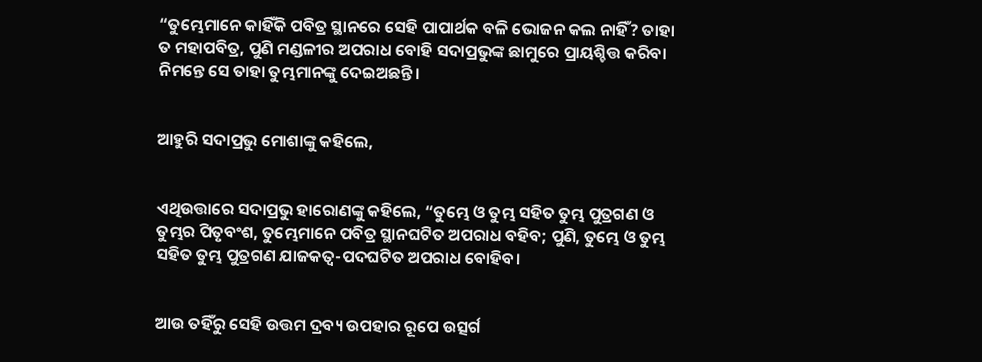“ତୁମ୍ଭେମାନେ କାହିଁକି ପବିତ୍ର ସ୍ଥାନରେ ସେହି ପାପାର୍ଥକ ବଳି ଭୋଜନ କଲ ନାହିଁ? ତାହା ତ ମହାପବିତ୍ର, ପୁଣି ମଣ୍ଡଳୀର ଅପରାଧ ବୋହି ସଦାପ୍ରଭୁଙ୍କ ଛାମୁରେ ପ୍ରାୟଶ୍ଚିତ୍ତ କରିବା ନିମନ୍ତେ ସେ ତାହା ତୁମ୍ଭମାନଙ୍କୁ ଦେଇଅଛନ୍ତି।


ଆହୁରି ସଦାପ୍ରଭୁ ମୋଶାଙ୍କୁ କହିଲେ,


ଏଥିଉତ୍ତାରେ ସଦାପ୍ରଭୁ ହାରୋଣଙ୍କୁ କହିଲେ, “ତୁମ୍ଭେ ଓ ତୁମ୍ଭ ସହିତ ତୁମ୍ଭ ପୁତ୍ରଗଣ ଓ ତୁମ୍ଭର ପିତୃବଂଶ, ତୁମ୍ଭେମାନେ ପବିତ୍ର ସ୍ଥାନଘଟିତ ଅପରାଧ ବହିବ; ପୁଣି, ତୁମ୍ଭେ ଓ ତୁମ୍ଭ ସହିତ ତୁମ୍ଭ ପୁତ୍ରଗଣ ଯାଜକତ୍ୱ-ପଦଘଟିତ ଅପରାଧ ବୋହିବ।


ଆଉ ତହିଁରୁ ସେହି ଉତ୍ତମ ଦ୍ରବ୍ୟ ଉପହାର ରୂପେ ଉତ୍ସର୍ଗ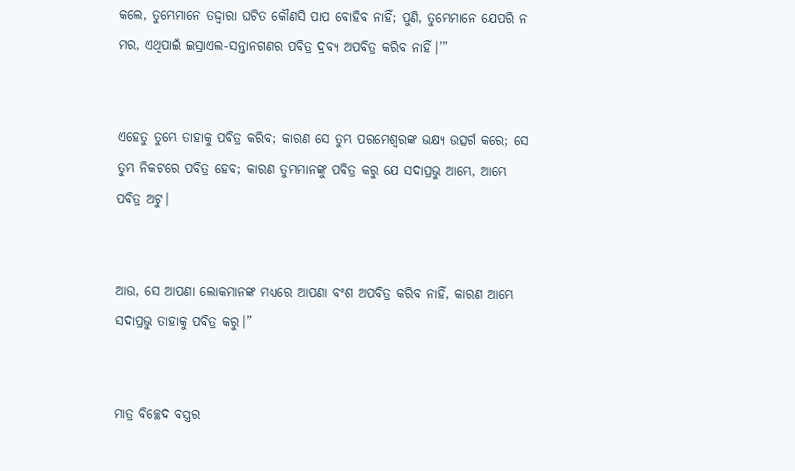କଲେ, ତୁମ୍ଭେମାନେ ତଦ୍ଦ୍ୱାରା ଘଟିତ କୌଣସି ପାପ ବୋହିବ ନାହିଁ; ପୁଣି, ତୁମ୍ଭେମାନେ ଯେପରି ନ ମର, ଏଥିପାଇଁ ଇସ୍ରାଏଲ-ସନ୍ତାନଗଣର ପବିତ୍ର ଦ୍ରବ୍ୟ ଅପବିତ୍ର କରିବ ନାହିଁ।’”


ଏହେତୁ ତୁମ୍ଭେ ତାହାକୁ ପବିତ୍ର କରିବ; କାରଣ ସେ ତୁମ୍ଭ ପରମେଶ୍ୱରଙ୍କ ଭକ୍ଷ୍ୟ ଉତ୍ସର୍ଗ କରେ; ସେ ତୁମ୍ଭ ନିକଟରେ ପବିତ୍ର ହେବ; କାରଣ ତୁମ୍ଭମାନଙ୍କୁ ପବିତ୍ର କରୁ ଯେ ସଦାପ୍ରଭୁ ଆମ୍ଭେ, ଆମ୍ଭେ ପବିତ୍ର ଅଟୁ।


ଆଉ, ସେ ଆପଣା ଲୋକମାନଙ୍କ ମଧ୍ୟରେ ଆପଣା ବଂଶ ଅପବିତ୍ର କରିବ ନାହିଁ, କାରଣ ଆମ୍ଭେ ସଦାପ୍ରଭୁ ତାହାକୁ ପବିତ୍ର କରୁ।”


ମାତ୍ର ବିଚ୍ଛେଦ ବସ୍ତ୍ରର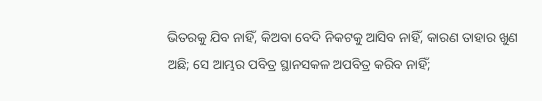ଭିତରକୁ ଯିବ ନାହିଁ, କିଅବା ବେଦି ନିକଟକୁ ଆସିବ ନାହିଁ, କାରଣ ତାହାର ଖୁଣ ଅଛି; ସେ ଆମ୍ଭର ପବିତ୍ର ସ୍ଥାନସକଳ ଅପବିତ୍ର କରିବ ନାହିଁ;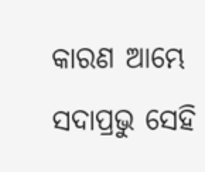କାରଣ ଆମ୍ଭେ ସଦାପ୍ରଭୁ ସେହି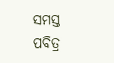ସମସ୍ତ ପବିତ୍ର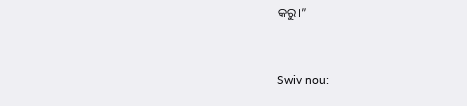କରୁ।”


Swiv nou: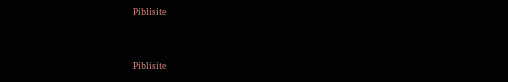Piblisite


Piblisite